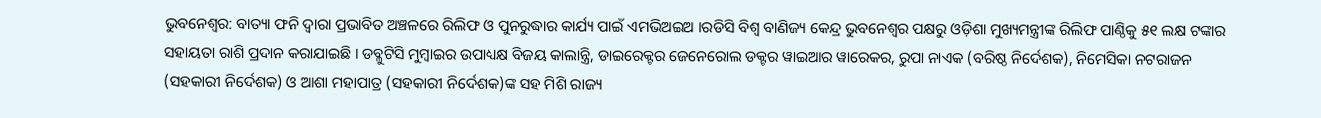ଭୁବନେଶ୍ୱର: ବାତ୍ୟା ଫନି ଦ୍ୱାରା ପ୍ରଭାବିତ ଅଞ୍ଚଳରେ ରିଲିଫ ଓ ପୁନରୁଦ୍ଧାର କାର୍ଯ୍ୟ ପାଇଁ ଏମଭିଅଇଅ ।ରଡିସି ବିଶ୍ୱ ବାଣିଜ୍ୟ କେନ୍ଦ୍ର ଭୁବନେଶ୍ୱର ପକ୍ଷରୁ ଓଡ଼ିଶା ମୁଖ୍ୟମନ୍ତ୍ରୀଙ୍କ ରିଲିଫ ପାଣ୍ଠିକୁ ୫୧ ଲକ୍ଷ ଟଙ୍କାର ସହାୟତା ରାଶି ପ୍ରଦାନ କରାଯାଇଛି । ଡବ୍ଳୁଟିସି ମୁମ୍ବାଇର ଉପାଧ୍ୟକ୍ଷ ବିଜୟ କାଲାନ୍ତ୍ରି, ଡାଇରେକ୍ଟର ଜେନେରୋଲ ଡକ୍ଟର ୱାଇଆର ୱାରେକର, ରୁପା ନାଏକ (ବରିଷ୍ଠ ନିର୍ଦେଶକ), ନିମେସିକା ନଟରାଜନ (ସହକାରୀ ନିର୍ଦେଶକ) ଓ ଆଶା ମହାପାତ୍ର (ସହକାରୀ ନିର୍ଦେଶକ)ଙ୍କ ସହ ମିଶି ରାଜ୍ୟ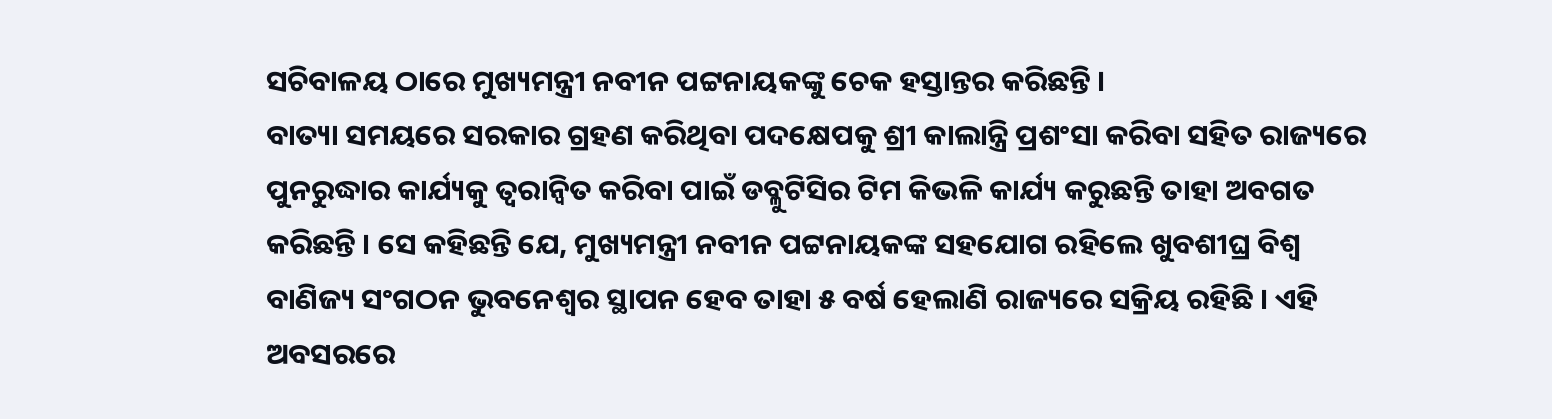ସଚିବାଳୟ ଠାରେ ମୁଖ୍ୟମନ୍ତ୍ରୀ ନବୀନ ପଟ୍ଟନାୟକଙ୍କୁ ଚେକ ହସ୍ତାନ୍ତର କରିଛନ୍ତି ।
ବାତ୍ୟା ସମୟରେ ସରକାର ଗ୍ରହଣ କରିଥିବା ପଦକ୍ଷେପକୁ ଶ୍ରୀ କାଲାନ୍ତ୍ରି ପ୍ରଶଂସା କରିବା ସହିତ ରାଜ୍ୟରେ ପୁନରୁଦ୍ଧାର କାର୍ଯ୍ୟକୁ ତ୍ୱରାନ୍ୱିତ କରିବା ପାଇଁ ଡବ୍ଳୁଟିସିର ଟିମ କିଭଳି କାର୍ଯ୍ୟ କରୁଛନ୍ତି ତାହା ଅବଗତ କରିଛନ୍ତି । ସେ କହିଛନ୍ତି ଯେ, ମୁଖ୍ୟମନ୍ତ୍ରୀ ନବୀନ ପଟ୍ଟନାୟକଙ୍କ ସହଯୋଗ ରହିଲେ ଖୁବଶୀଘ୍ର ବିଶ୍ୱ ବାଣିଜ୍ୟ ସଂଗଠନ ଭୁବନେଶ୍ୱର ସ୍ଥାପନ ହେବ ତାହା ୫ ବର୍ଷ ହେଲାଣି ରାଜ୍ୟରେ ସକ୍ରିୟ ରହିଛି । ଏହି ଅବସରରେ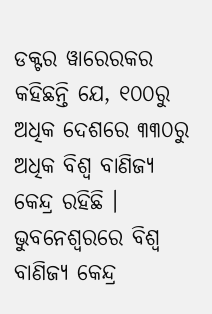ଡକ୍ଟର ୱାରେରକର କହିଛନ୍ତି ଯେ, ୧୦୦ରୁ ଅଧିକ ଦେଶରେ ୩୩୦ରୁ ଅଧିକ ବିଶ୍ୱ ବାଣିଜ୍ୟ କେନ୍ଦ୍ର ରହିଛି । ଭୁବନେଶ୍ୱରରେ ବିଶ୍ୱ ବାଣିଜ୍ୟ କେନ୍ଦ୍ର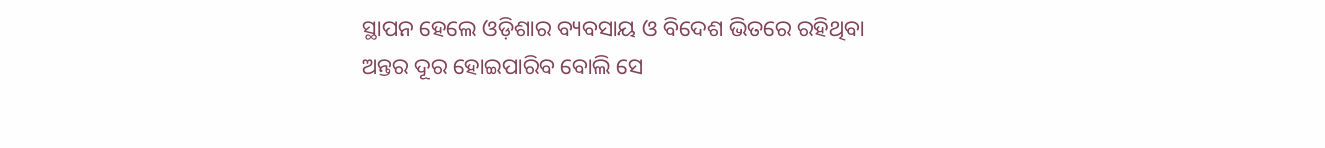ସ୍ଥାପନ ହେଲେ ଓଡ଼ିଶାର ବ୍ୟବସାୟ ଓ ବିଦେଶ ଭିତରେ ରହିଥିବା ଅନ୍ତର ଦୂର ହୋଇପାରିବ ବୋଲି ସେ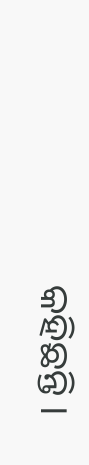କହିଛନ୍ତି ।